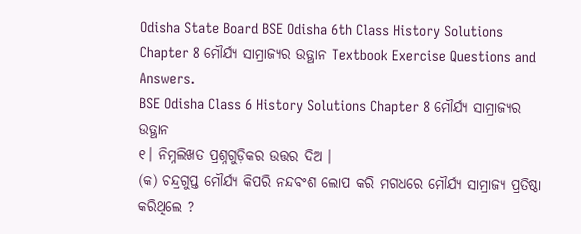Odisha State Board BSE Odisha 6th Class History Solutions Chapter 8 ମୌର୍ଯ୍ୟ ସାମ୍ରାଜ୍ୟର ଉତ୍ଥାନ Textbook Exercise Questions and Answers.
BSE Odisha Class 6 History Solutions Chapter 8 ମୌର୍ଯ୍ୟ ସାମ୍ରାଜ୍ୟର ଉତ୍ଥାନ
୧। ନିମ୍ନଲିଖତ ପ୍ରଶ୍ନଗୁଡ଼ିକର ଉତ୍ତର ଦିଅ ।
(କ) ଚନ୍ଦ୍ରଗୁପ୍ତ ମୌର୍ଯ୍ୟ କିପରି ନନ୍ଦବଂଶ ଲୋପ କରି ମଗଧରେ ମୌର୍ଯ୍ୟ ସାମ୍ରାଜ୍ୟ ପ୍ରତିଷ୍ଠା କରିଥିଲେ ?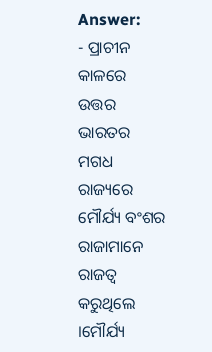Answer:
- ପ୍ରାଚୀନ କାଳରେ ଉତ୍ତର ଭାରତର ମଗଧ ରାଜ୍ୟରେ ମୌର୍ଯ୍ୟ ବଂଶର ରାଜାମାନେ ରାଜତ୍ଵ କରୁଥିଲେ ।ମୌର୍ଯ୍ୟ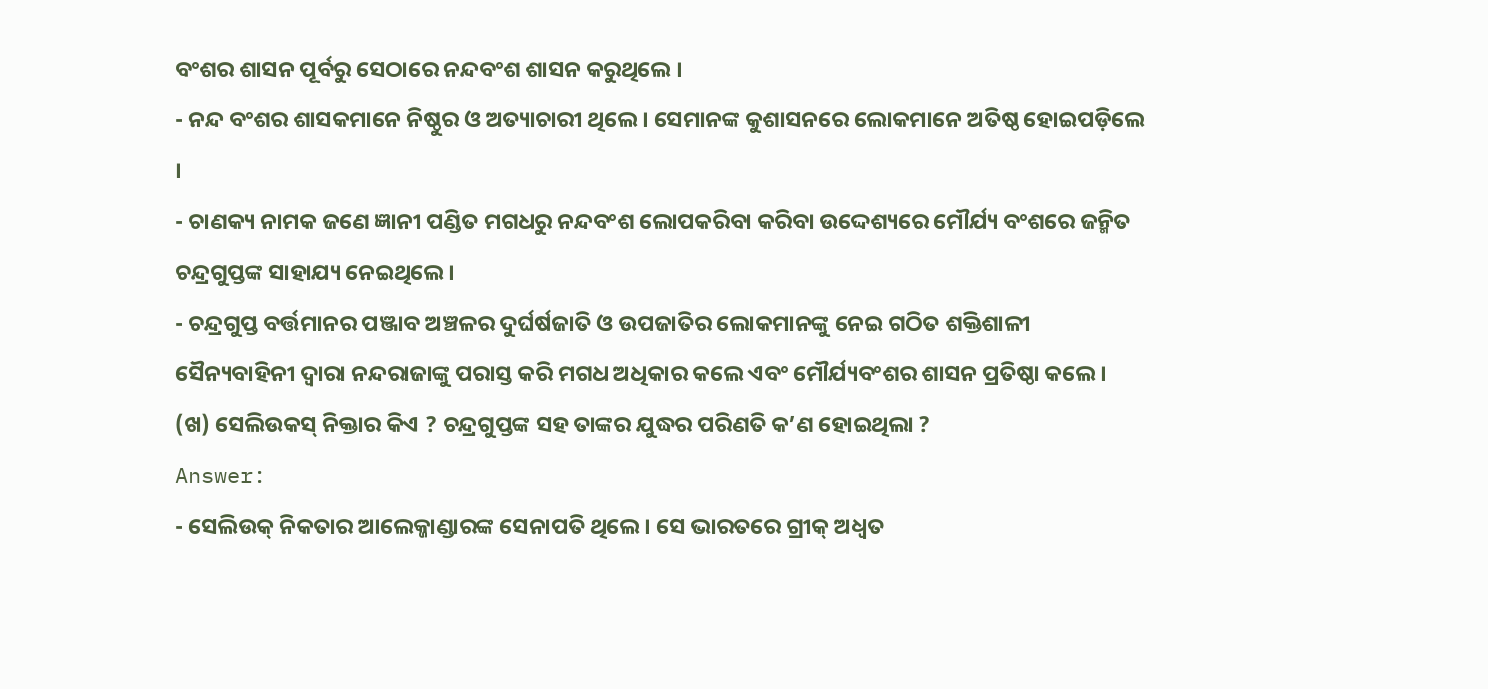ବଂଶର ଶାସନ ପୂର୍ବରୁ ସେଠାରେ ନନ୍ଦବଂଶ ଶାସନ କରୁଥିଲେ ।
- ନନ୍ଦ ବଂଶର ଶାସକମାନେ ନିଷ୍ଠୁର ଓ ଅତ୍ୟାଚାରୀ ଥିଲେ । ସେମାନଙ୍କ କୁଶାସନରେ ଲୋକମାନେ ଅତିଷ୍ଠ ହୋଇପଡ଼ିଲେ ।
- ଚାଣକ୍ୟ ନାମକ ଜଣେ ଜ୍ଞାନୀ ପଣ୍ଡିତ ମଗଧରୁ ନନ୍ଦବଂଶ ଲୋପକରିବା କରିବା ଉଦ୍ଦେଶ୍ୟରେ ମୌର୍ଯ୍ୟ ବଂଶରେ ଜନ୍ମିତ ଚନ୍ଦ୍ରଗୁପ୍ତଙ୍କ ସାହାଯ୍ୟ ନେଇଥିଲେ ।
- ଚନ୍ଦ୍ରଗୁପ୍ତ ବର୍ତ୍ତମାନର ପଞ୍ଜାବ ଅଞ୍ଚଳର ଦୁର୍ଘର୍ଷଜାତି ଓ ଉପଜାତିର ଲୋକମାନଙ୍କୁ ନେଇ ଗଠିତ ଶକ୍ତିଶାଳୀ ସୈନ୍ୟବାହିନୀ ଦ୍ୱାରା ନନ୍ଦରାଜାଙ୍କୁ ପରାସ୍ତ କରି ମଗଧ ଅଧିକାର କଲେ ଏବଂ ମୌର୍ଯ୍ୟବଂଶର ଶାସନ ପ୍ରତିଷ୍ଠା କଲେ ।
(ଖ) ସେଲିଉକସ୍ ନିକ୍ତାର କିଏ ? ଚନ୍ଦ୍ରଗୁପ୍ତଙ୍କ ସହ ତାଙ୍କର ଯୁଦ୍ଧର ପରିଣତି କ’ଣ ହୋଇଥିଲା ?
Answer:
- ସେଲିଉକ୍ ନିକତାର ଆଲେକ୍ଜାଣ୍ଡାରଙ୍କ ସେନାପତି ଥିଲେ । ସେ ଭାରତରେ ଗ୍ରୀକ୍ ଅଧ୍ଵତ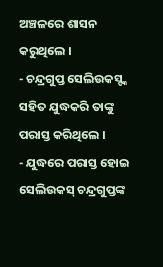ଅଞ୍ଚଳରେ ଶାସନ କରୁଥିଲେ ।
- ଚନ୍ଦ୍ରଗୁପ୍ତ ସେଲିଉକସ୍ଙ୍କ ସହିତ ଯୁଦ୍ଧକରି ତାଙ୍କୁ ପରାସ୍ତ କରିଥିଲେ ।
- ଯୁଦ୍ଧରେ ପରାସ୍ତ ହୋଇ ସେଲିଉକସ୍ ଚନ୍ଦ୍ରଗୁପ୍ତଙ୍କ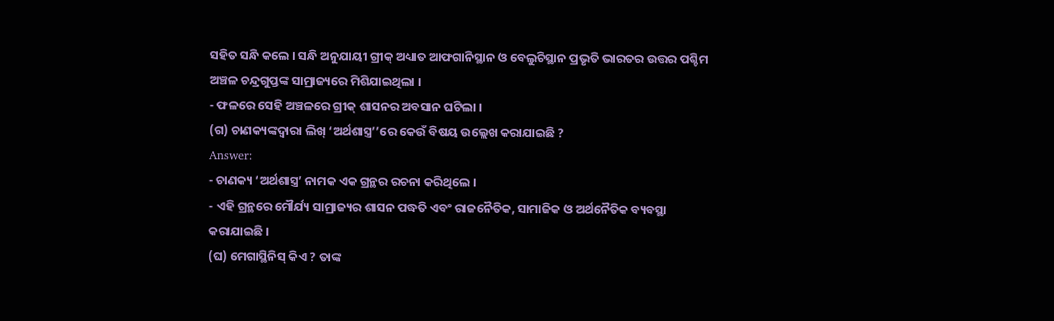ସହିତ ସନ୍ଧି କଲେ । ସନ୍ଧି ଅନୁଯାୟୀ ଗ୍ରୀକ୍ ଅଧ୍ୟାତ ଆଫଗାନିସ୍ଥାନ ଓ ବେଲୁଚିସ୍ଥାନ ପ୍ରଭୃତି ଭାରତର ଉତ୍ତର ପଶ୍ଚିମ ଅଞ୍ଚଳ ଚନ୍ଦ୍ରଗୁପ୍ତଙ୍କ ସାମ୍ରାଜ୍ୟରେ ମିଶିଯାଇଥିଲା ।
- ଫଳରେ ସେହି ଅଞ୍ଚଳରେ ଗ୍ରୀକ୍ ଶାସନର ଅବସାନ ଘଟିଲା ।
(ଗ) ଚାଣକ୍ୟଙ୍କଦ୍ଵାରା ଲିଖ୍ ‘ଅର୍ଥଶାସ୍ତ୍ର’’ରେ କେଉଁ ବିଷୟ ଉଲ୍ଲେଖ କରାଯାଇଛି ?
Answer:
- ଚାଣକ୍ୟ ‘ଅର୍ଥଶାସ୍ତ୍ର’ ନାମକ ଏକ ଗ୍ରନ୍ଥର ରଚନା କରିଥିଲେ ।
- ଏହି ଗ୍ରନ୍ଥରେ ମୌର୍ଯ୍ୟ ସାମ୍ରାଜ୍ୟର ଶାସନ ପଦ୍ଧତି ଏବଂ ରାଜନୈତିକ, ସାମାଜିକ ଓ ଅର୍ଥନୈତିକ ବ୍ୟବସ୍ଥା କରାଯାଇଛି ।
(ଘ) ମେଗାସ୍ଥିନିସ୍ କିଏ ? ତାଙ୍କ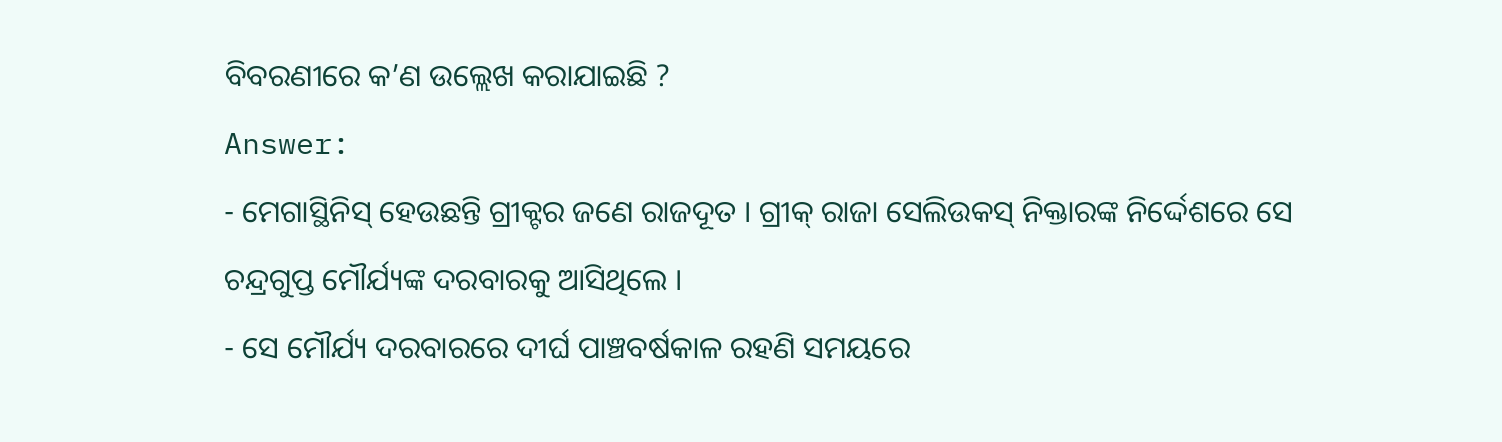ବିବରଣୀରେ କ’ଣ ଉଲ୍ଲେଖ କରାଯାଇଛି ?
Answer:
- ମେଗାସ୍ଥିନିସ୍ ହେଉଛନ୍ତି ଗ୍ରୀକ୍ଟର ଜଣେ ରାଜଦୂତ । ଗ୍ରୀକ୍ ରାଜା ସେଲିଉକସ୍ ନିକ୍ତାରଙ୍କ ନିର୍ଦ୍ଦେଶରେ ସେ ଚନ୍ଦ୍ରଗୁପ୍ତ ମୌର୍ଯ୍ୟଙ୍କ ଦରବାରକୁ ଆସିଥିଲେ ।
- ସେ ମୌର୍ଯ୍ୟ ଦରବାରରେ ଦୀର୍ଘ ପାଞ୍ଚବର୍ଷକାଳ ରହଣି ସମୟରେ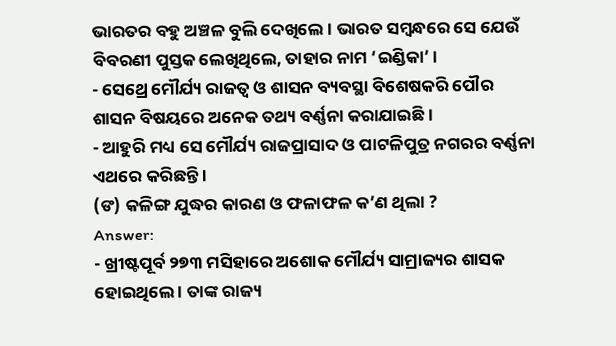ଭାରତର ବହୁ ଅଞ୍ଚଳ ବୁଲି ଦେଖିଲେ । ଭାରତ ସମ୍ବନ୍ଧରେ ସେ ଯେଉଁ ବିବରଣୀ ପୁସ୍ତକ ଲେଖିଥିଲେ, ତାହାର ନାମ ‘ଇଣ୍ଡିକା’ ।
- ସେଥ୍ରେ ମୌର୍ଯ୍ୟ ରାଜତ୍ଵ ଓ ଶାସନ ବ୍ୟବସ୍ଥା ବିଶେଷକରି ପୌର ଶାସନ ବିଷୟରେ ଅନେକ ତଥ୍ୟ ବର୍ଣ୍ଣନା କରାଯାଇଛି ।
- ଆହୁରି ମଧ୍ୟ ସେ ମୌର୍ଯ୍ୟ ରାଜପ୍ରାସାଦ ଓ ପାଟଳିପୁତ୍ର ନଗରର ବର୍ଣ୍ଣନା ଏଥରେ କରିଛନ୍ତି ।
(ଙ) କଳିଙ୍ଗ ଯୁଦ୍ଧର କାରଣ ଓ ଫଳାଫଳ କ’ଣ ଥିଲା ?
Answer:
- ଖ୍ରୀଷ୍ଟପୂର୍ବ ୨୭୩ ମସିହାରେ ଅଶୋକ ମୌର୍ଯ୍ୟ ସାମ୍ରାଜ୍ୟର ଶାସକ ହୋଇଥିଲେ । ତାଙ୍କ ରାଜ୍ୟ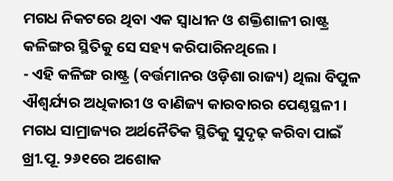ମଗଧ ନିକଟରେ ଥିବା ଏକ ସ୍ବାଧୀନ ଓ ଶକ୍ତିଶାଳୀ ରାଷ୍ଟ୍ର କଳିଙ୍ଗର ସ୍ଥିତିକୁ ସେ ସହ୍ୟ କରିପାରିନଥିଲେ ।
- ଏହି କଳିଙ୍ଗ ରାଷ୍ଟ୍ର (ବର୍ତ୍ତମାନର ଓଡ଼ିଶା ରାଜ୍ୟ) ଥିଲା ବିପୁଳ ଐଶ୍ବର୍ଯ୍ୟର ଅଧିକାରୀ ଓ ବାଣିଜ୍ୟ କାରବାରର ପେଣ୍ଠସ୍ଥଳୀ । ମଗଧ ସାମ୍ରାଜ୍ୟର ଅର୍ଥନୈତିକ ସ୍ଥିତିକୁ ସୁଦୃଢ଼ କରିବା ପାଇଁ ଖ୍ରୀ.ପୂ. ୨୬୧ରେ ଅଶୋକ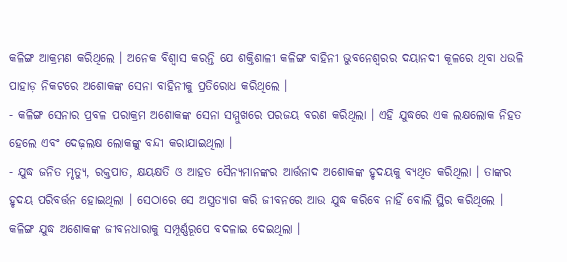କଳିଙ୍ଗ ଆକ୍ରମଣ କରିଥିଲେ । ଅନେକ ବିଶ୍ଵାସ କରନ୍ତି ଯେ ଶକ୍ତିଶାଳୀ କଳିଙ୍ଗ ବାହିନୀ ଭୁବନେଶ୍ଵରର ଦୟାନଦୀ କୂଳରେ ଥିବା ଧଉଳି ପାହାଡ଼ ନିକଟରେ ଅଶୋକଙ୍କ ସେନା ବାହିନୀକୁ ପ୍ରତିରୋଧ କରିଥିଲେ ।
- କଳିଙ୍ଗ ସେନାର ପ୍ରବଳ ପରାକ୍ରମ ଅଶୋକଙ୍କ ସେନା ସମ୍ମୁଖରେ ପରଜୟ ବରଣ କରିଥିଲା । ଏହି ଯୁଦ୍ଧରେ ଏକ ଲକ୍ଷଲୋକ ନିହତ ହେଲେ ଏବଂ ଦେଢ଼ଲକ୍ଷ ଲୋକଙ୍କୁ ବନ୍ଦୀ କରାଯାଇଥିଲା ।
- ଯୁଦ୍ଧ ଜନିତ ମୃତ୍ୟୁ, ରକ୍ତପାତ, କ୍ଷୟକ୍ଷତି ଓ ଆହତ ସୈନ୍ୟମାନଙ୍କର ଆର୍ତ୍ତନାଦ ଅଶୋକଙ୍କ ହୃଦୟକୁ ବ୍ୟଥିତ କରିଥିଲା । ତାଙ୍କର ହୃଦୟ ପରିବର୍ତ୍ତନ ହୋଇଥିଲା । ସେଠାରେ ସେ ଅସ୍ତ୍ରତ୍ୟାଗ କରି ଜୀବନରେ ଆଉ ଯୁଦ୍ଧ କରିବେ ନାହିଁ ବୋଲି ସ୍ଥିର କରିଥିଲେ । କଳିଙ୍ଗ ଯୁଦ୍ଧ ଅଶୋକଙ୍କ ଜୀବନଧାରାକୁ ସମ୍ପୂର୍ଣ୍ଣରୂପେ ବଦଳାଇ ଦେଇଥିଲା ।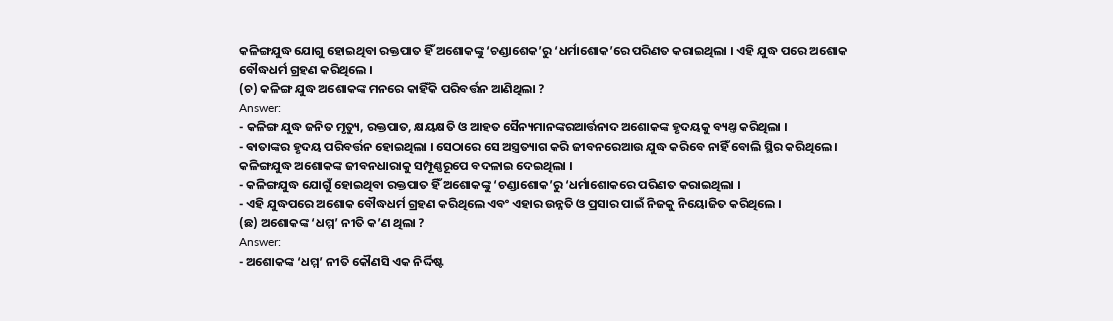କଳିଙ୍ଗଯୁଦ୍ଧ ଯୋଗୁ ହୋଇଥିବା ରକ୍ତପାତ ହିଁ ଅଶୋକଙ୍କୁ ‘ଚଣ୍ଡାଶେକ’ରୁ ‘ଧର୍ମାଶୋକ’ରେ ପରିଣତ କରାଇଥିଲା । ଏହି ଯୁଦ୍ଧ ପରେ ଅଶୋକ ବୌଦ୍ଧଧର୍ମ ଗ୍ରହଣ କରିଥିଲେ ।
(ଚ) କଳିଙ୍ଗ ଯୁଦ୍ଧ ଅଶୋକଙ୍କ ମନରେ କାହିଁକି ପରିବର୍ତ୍ତନ ଆଣିଥିଲା ?
Answer:
- କଳିଙ୍ଗ ଯୁଦ୍ଧ ଜନିତ ମୃତ୍ୟୁ, ରକ୍ତପାତ, କ୍ଷୟକ୍ଷତି ଓ ଆହତ ସୈନ୍ୟମାନଙ୍କରଆର୍ତ୍ତନାଦ ଅଶୋକଙ୍କ ହୃଦୟକୁ ବ୍ୟଥ୍ତ କରିଥିଲା ।
- ଵାତାଙ୍କର ହୃଦୟ ପରିବର୍ତ୍ତନ ହୋଇଥିଲା । ସେଠାରେ ସେ ଅସ୍ତ୍ରତ୍ୟାଗ କରି ଜୀବନରେଆଉ ଯୁଦ୍ଧ କରିବେ ନାହିଁ ବୋଲି ସ୍ଥିର କରିଥିଲେ । କଳିଙ୍ଗଯୁଦ୍ଧ ଅଶୋକଙ୍କ ଜୀବନଧାରାକୁ ସମ୍ପୂଣ୍ଣରୂପେ ବଦଳାଇ ଦେଇଥିଲା ।
- କଳିଙ୍ଗଯୁଦ୍ଧ ଯୋଗୁଁ ହୋଇଥିବା ରକ୍ତପାତ ହିଁ ଅଶୋକଙ୍କୁ ‘ଚଣ୍ଡାଶୋକ’ରୁ ‘ଧର୍ମାଶୋକରେ ପରିଣତ କରାଇଥିଲା ।
- ଏହି ଯୁଦ୍ଧପରେ ଅଶୋକ ବୌଦ୍ଧଧର୍ମ ଗ୍ରହଣ କରିଥିଲେ ଏବଂ ଏହାର ଉନ୍ନତି ଓ ପ୍ରସାର ପାଇଁ ନିଜକୁ ନିୟୋଜିତ କରିଥିଲେ ।
(ଛ) ଅଶୋକଙ୍କ ‘ଧମ୍ମ’ ନୀତି କ’ଣ ଥିଲା ?
Answer:
- ଅଶୋକଙ୍କ ‘ଧମ୍ମ’ ନୀତି କୌଣସି ଏକ ନିର୍ଦ୍ଦିଷ୍ଟ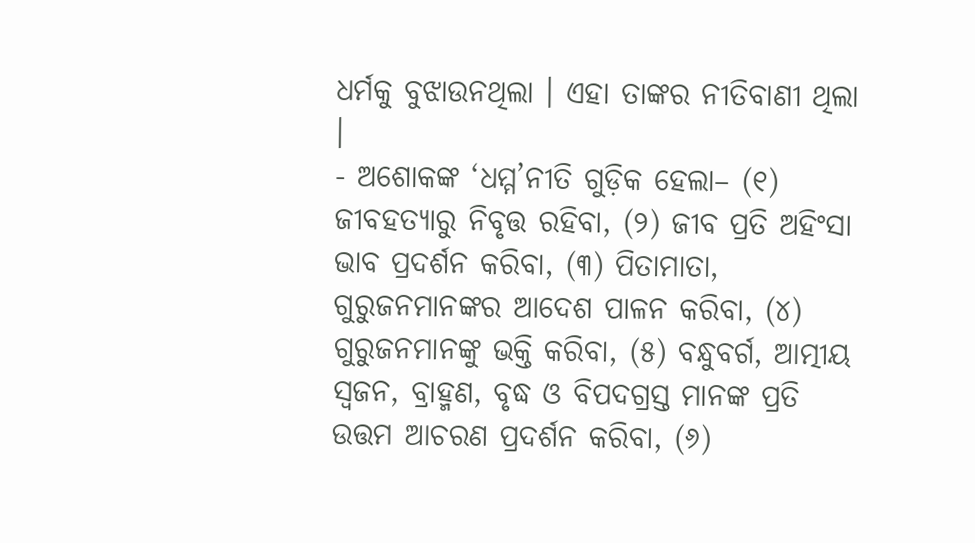ଧର୍ମକୁ ବୁଝାଉନଥିଲା । ଏହା ତାଙ୍କର ନୀତିବାଣୀ ଥିଲା ।
- ଅଶୋକଙ୍କ ‘ଧମ୍ମ’ନୀତି ଗୁଡ଼ିକ ହେଲା– (୧) ଜୀବହତ୍ୟାରୁ ନିବୃତ୍ତ ରହିବା, (୨) ଜୀବ ପ୍ରତି ଅହିଂସା ଭାବ ପ୍ରଦର୍ଶନ କରିବା, (୩) ପିତାମାତା, ଗୁରୁଜନମାନଙ୍କର ଆଦେଶ ପାଳନ କରିବା, (୪) ଗୁରୁଜନମାନଙ୍କୁ ଭକ୍ତି କରିବା, (୫) ବନ୍ଧୁବର୍ଗ, ଆତ୍ମୀୟ ସ୍ୱଜନ, ବ୍ରାହ୍ମଣ, ବୃଦ୍ଧ ଓ ବିପଦଗ୍ରସ୍ତ ମାନଙ୍କ ପ୍ରତି ଉତ୍ତମ ଆଚରଣ ପ୍ରଦର୍ଶନ କରିବା, (୬)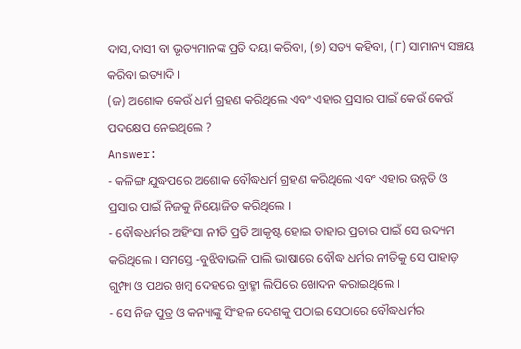ଦାସ,ଦାସୀ ବା ଭୃତ୍ୟମାନଙ୍କ ପ୍ରତି ଦୟା କରିବା, (୭) ସତ୍ୟ କହିବା, (୮) ସାମାନ୍ୟ ସଞ୍ଚୟ କରିବା ଇତ୍ୟାଦି ।
(ଜ) ଅଶୋକ କେଉଁ ଧର୍ମ ଗ୍ରହଣ କରିଥିଲେ ଏବଂ ଏହାର ପ୍ରସାର ପାଇଁ କେଉଁ କେଉଁ ପଦକ୍ଷେପ ନେଇଥିଲେ ?
Answer:
- କଳିଙ୍ଗ ଯୁଦ୍ଧପରେ ଅଶୋକ ବୌଦ୍ଧଧର୍ମ ଗ୍ରହଣ କରିଥିଲେ ଏବଂ ଏହାର ଉନ୍ନତି ଓ ପ୍ରସାର ପାଇଁ ନିଜକୁ ନିୟୋଜିତ କରିଥିଲେ ।
- ବୌଦ୍ଧଧର୍ମର ଅହିଂସା ନୀତି ପ୍ରତି ଆକୃଷ୍ଟ ହୋଇ ତାହାର ପ୍ରଚାର ପାଇଁ ସେ ଉଦ୍ୟମ କରିଥିଲେ । ସମସ୍ତେ -ବୁଝିବାଭଳି ପାଲି ଭାଷାରେ ବୌଦ୍ଧ ଧର୍ମର ନୀତିକୁ ସେ ପାହାଡ଼ ଗୁମ୍ଫା ଓ ପଥର ଖମ୍ବ ଦେହରେ ବ୍ରାହ୍ମୀ ଲିପିରେ ଖୋଦନ କରାଇଥିଲେ ।
- ସେ ନିଜ ପୁତ୍ର ଓ କନ୍ୟାଙ୍କୁ ସିଂହଳ ଦେଶକୁ ପଠାଇ ସେଠାରେ ବୌଦ୍ଧଧର୍ମର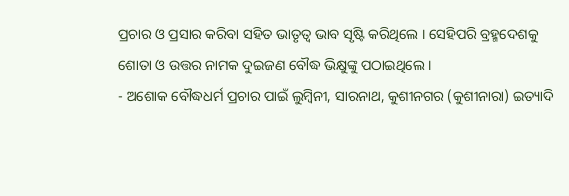ପ୍ରଚାର ଓ ପ୍ରସାର କରିବା ସହିତ ଭାତୃତ୍ଵ ଭାବ ସୃଷ୍ଟି କରିଥିଲେ । ସେହିପରି ବ୍ରହ୍ମଦେଶକୁ ଶୋତା ଓ ଉତ୍ତର ନାମକ ଦୁଇଜଣ ବୌଦ୍ଧ ଭିକ୍ଷୁଙ୍କୁ ପଠାଇଥିଲେ ।
- ଅଶୋକ ବୌଦ୍ଧଧର୍ମ ପ୍ରଚାର ପାଇଁ ଲୁମ୍ବିନୀ, ସାରନାଥ, କୁଶୀନଗର (କୁଶୀନାରା) ଇତ୍ୟାଦି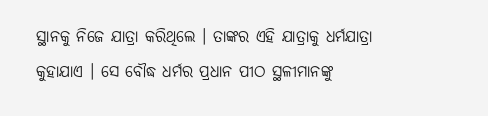ସ୍ଥାନକୁ ନିଜେ ଯାତ୍ରା କରିଥିଲେ । ତାଙ୍କର ଏହି ଯାତ୍ରାକୁ ଧର୍ମଯାତ୍ରା କୁହାଯାଏ । ସେ ବୌଦ୍ଧ ଧର୍ମର ପ୍ରଧାନ ପୀଠ ସ୍ଥଳୀମାନଙ୍କୁ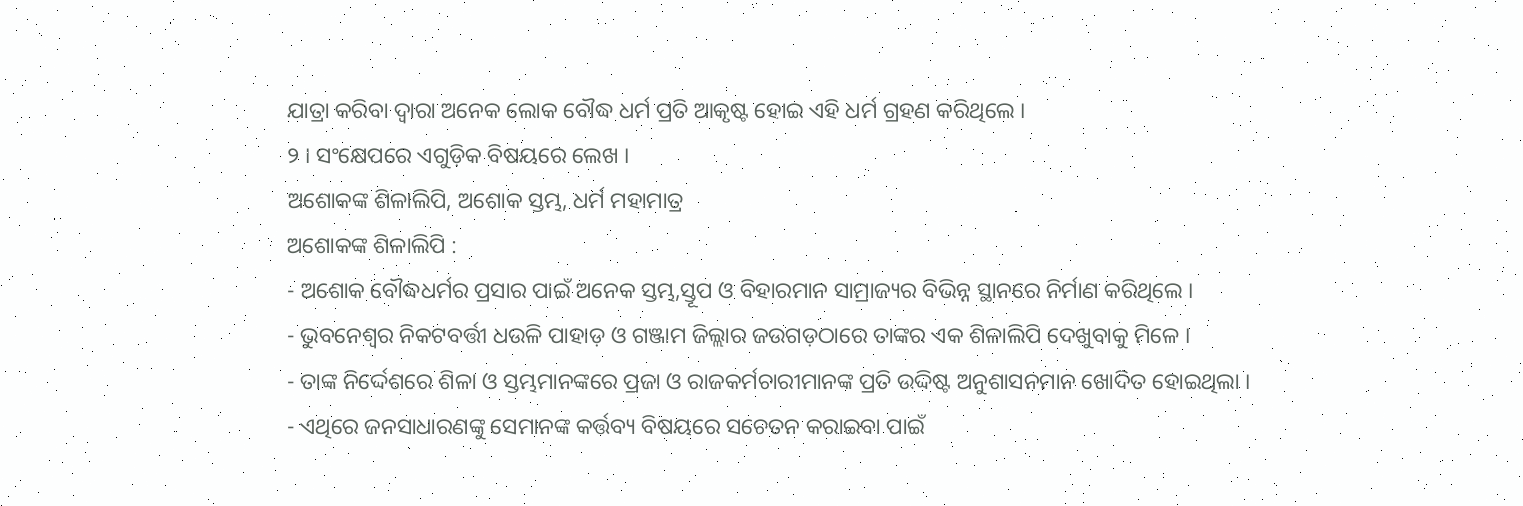ଯାତ୍ରା କରିବା ଦ୍ବାରା ଅନେକ ଲୋକ ବୌଦ୍ଧ ଧର୍ମ ପ୍ରତି ଆକୃଷ୍ଟ ହୋଇ ଏହି ଧର୍ମ ଗ୍ରହଣ କରିଥିଲେ ।
୨ । ସଂକ୍ଷେପରେ ଏଗୁଡ଼ିକ ବିଷୟରେ ଲେଖ ।
ଅଶୋକଙ୍କ ଶିଳାଲିପି, ଅଶୋକ ସ୍ତମ୍ଭ, ଧର୍ମ ମହାମାତ୍ର
ଅଶୋକଙ୍କ ଶିଳାଲିପି :
- ଅଶୋକ ବୌଦ୍ଧଧର୍ମର ପ୍ରସାର ପାଇଁ ଅନେକ ସ୍ତମ୍ଭ,ସ୍ତୂପ ଓ ବିହାରମାନ ସାମ୍ରାଜ୍ୟର ବିଭିନ୍ନ ସ୍ଥାନରେ ନିର୍ମାଣ କରିଥିଲେ ।
- ଭୁବନେଶ୍ଵର ନିକଟବର୍ତ୍ତୀ ଧଉଳି ପାହାଡ଼ ଓ ଗଞ୍ଜାମ ଜିଲ୍ଲାର ଜଉଗଡ଼ଠାରେ ତାଙ୍କର ଏକ ଶିଳାଲିପି ଦେଖୁବାକୁ ମିଳେ ।
- ତାଙ୍କ ନିର୍ଦ୍ଦେଶରେ ଶିଳା ଓ ସ୍ତମ୍ଭମାନଙ୍କରେ ପ୍ରଜା ଓ ରାଜକର୍ମଚାରୀମାନଙ୍କ ପ୍ରତି ଉଦ୍ଦିଷ୍ଟ ଅନୁଶାସନମାନ ଖୋଦିତ ହୋଇଥିଲା ।
- ଏଥିରେ ଜନସାଧାରଣଙ୍କୁ ସେମାନଙ୍କ କର୍ତ୍ତବ୍ୟ ବିଷୟରେ ସଚେତନ କରାଇବା ପାଇଁ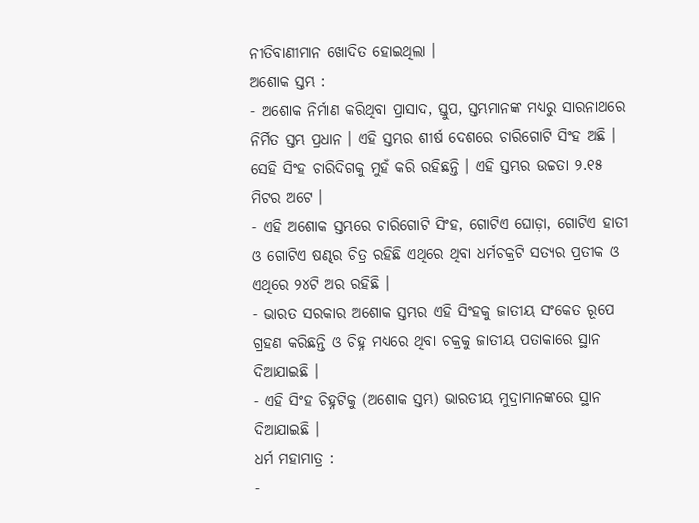ନୀତିବାଣୀମାନ ଖୋଦିତ ହୋଇଥିଲା ।
ଅଶୋକ ସ୍ତମ୍ଭ :
- ଅଶୋକ ନିର୍ମାଣ କରିଥିବା ପ୍ରାସାଦ, ସ୍ତୁପ, ସ୍ତମ୍ଭମାନଙ୍କ ମଧ୍ୟରୁ ସାରନାଥରେ ନିର୍ମିତ ସ୍ତମ୍ଭ ପ୍ରଧାନ । ଏହି ସ୍ତମ୍ଭର ଶୀର୍ଷ ଦେଶରେ ଚାରିଗୋଟି ସିଂହ ଅଛି । ସେହି ସିଂହ ଚାରିଦିଗକୁ ମୁହଁ କରି ରହିଛନ୍ତି । ଏହି ସ୍ତମ୍ଭର ଉଚ୍ଚତା ୨.୧୫ ମିଟର ଅଟେ ।
- ଏହି ଅଶୋକ ସ୍ତମ୍ଭରେ ଚାରିଗୋଟି ସିଂହ, ଗୋଟିଏ ଘୋଡ଼ା, ଗୋଟିଏ ହାତୀ ଓ ଗୋଟିଏ ଷଣ୍ଢର ଚିତ୍ର ରହିଛି ଏଥିରେ ଥିବା ଧର୍ମଚକ୍ରଟି ସତ୍ୟର ପ୍ରତୀକ ଓ ଏଥିରେ ୨୪ଟି ଅର ରହିଛି ।
- ଭାରତ ସରକାର ଅଶୋକ ସ୍ତମ୍ଭର ଏହି ସିଂହକୁ ଜାତୀୟ ସଂକେତ ରୂପେ ଗ୍ରହଣ କରିଛନ୍ତି ଓ ଚିହ୍ନ ମଧ୍ୟରେ ଥିବା ଚକ୍ରକୁ ଜାତୀୟ ପତାକାରେ ସ୍ଥାନ ଦିଆଯାଇଛି ।
- ଏହି ସିଂହ ଚିହ୍ନଟିକୁ (ଅଶୋକ ସ୍ତମ୍ଭ) ଭାରତୀୟ ମୁଦ୍ରାମାନଙ୍କରେ ସ୍ଥାନ ଦିଆଯାଇଛି ।
ଧର୍ମ ମହାମାତ୍ର :
-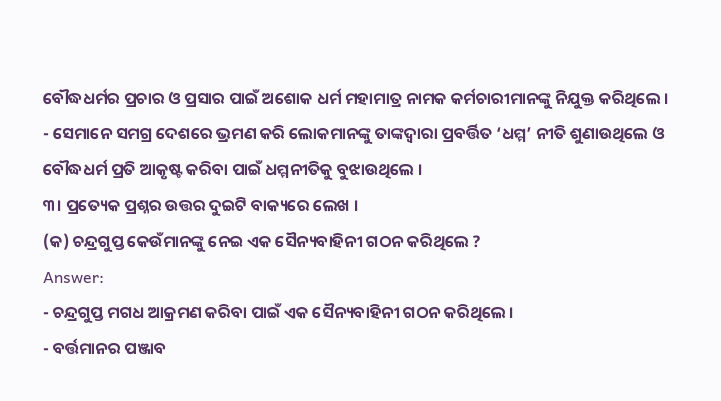ବୌଦ୍ଧଧର୍ମର ପ୍ରଚାର ଓ ପ୍ରସାର ପାଇଁ ଅଶୋକ ଧର୍ମ ମହାମାତ୍ର ନାମକ କର୍ମଚାରୀମାନଙ୍କୁ ନିଯୁକ୍ତ କରିଥିଲେ ।
- ସେମାନେ ସମଗ୍ର ଦେଶରେ ଭ୍ରମଣ କରି ଲୋକମାନଙ୍କୁ ତାଙ୍କଦ୍ୱାରା ପ୍ରବର୍ତ୍ତିତ ‘ଧମ୍ମ’ ନୀତି ଶୁଣାଉଥିଲେ ଓ ବୌଦ୍ଧଧର୍ମ ପ୍ରତି ଆକୃଷ୍ଟ କରିବା ପାଇଁ ଧମ୍ମନୀତିକୁ ବୁଝାଉଥିଲେ ।
୩। ପ୍ରତ୍ୟେକ ପ୍ରଶ୍ନର ଉତ୍ତର ଦୁଇଟି ବାକ୍ୟରେ ଲେଖ ।
(କ) ଚନ୍ଦ୍ରଗୁପ୍ତ କେଉଁମାନଙ୍କୁ ନେଇ ଏକ ସୈନ୍ୟବାହିନୀ ଗଠନ କରିଥିଲେ ?
Answer:
- ଚନ୍ଦ୍ରଗୁପ୍ତ ମଗଧ ଆକ୍ରମଣ କରିବା ପାଇଁ ଏକ ସୈନ୍ୟବାହିନୀ ଗଠନ କରିଥିଲେ ।
- ବର୍ତ୍ତମାନର ପଞ୍ଜାବ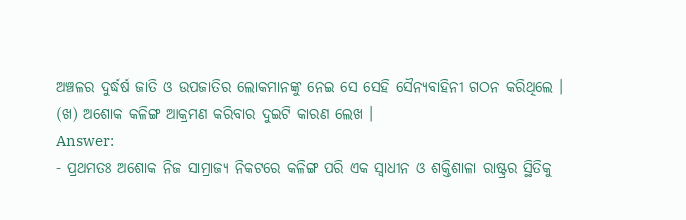ଅଞ୍ଚଳର ଦୁର୍ଦ୍ଧର୍ଷ ଜାତି ଓ ଉପଜାତିର ଲୋକମାନଙ୍କୁ ନେଇ ସେ ସେହି ସୈନ୍ୟବାହିନୀ ଗଠନ କରିଥିଲେ ।
(ଖ) ଅଶୋକ କଳିଙ୍ଗ ଆକ୍ରମଣ କରିବାର ଦୁଇଟି କାରଣ ଲେଖ ।
Answer:
- ପ୍ରଥମତଃ ଅଶୋକ ନିଜ ସାମ୍ରାଜ୍ୟ ନିକଟରେ କଳିଙ୍ଗ ପରି ଏକ ସ୍ବାଧୀନ ଓ ଶକ୍ତିଶାଳା ରାଷ୍ଟ୍ରର ସ୍ଥିତିକୁ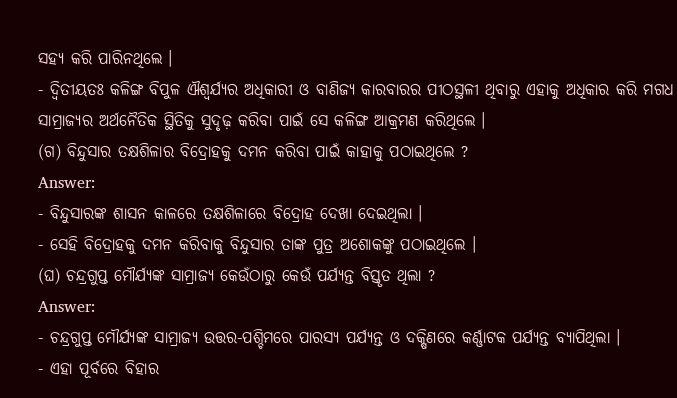ସହ୍ୟ କରି ପାରିନଥିଲେ ।
- ଦ୍ବିତୀୟତଃ କଳିଙ୍ଗ ବିପୁଳ ଐଶ୍ବର୍ଯ୍ୟର ଅଧିକାରୀ ଓ ବାଣିଜ୍ୟ କାରବାରର ପୀଠସ୍ଥଳୀ ଥିବାରୁ ଏହାକୁ ଅଧିକାର କରି ମଗଧ ସାମ୍ରାଜ୍ୟର ଅର୍ଥନୈତିକ ସ୍ଥିତିକୁ ସୁଦୃଢ଼ କରିବା ପାଇଁ ସେ କଳିଙ୍ଗ ଆକ୍ରମଣ କରିଥିଲେ ।
(ଗ) ବିନ୍ଦୁସାର ତକ୍ଷଶିଳାର ବିଦ୍ରୋହକୁ ଦମନ କରିବା ପାଇଁ କାହାକୁ ପଠାଇଥିଲେ ?
Answer:
- ବିନ୍ଦୁସାରଙ୍କ ଶାସନ କାଳରେ ତକ୍ଷଶିଳାରେ ବିଦ୍ରୋହ ଦେଖା ଦେଇଥିଲା ।
- ସେହି ବିଦ୍ରୋହକୁ ଦମନ କରିବାକୁ ବିନ୍ଦୁସାର ତାଙ୍କ ପୁତ୍ର ଅଶୋକଙ୍କୁ ପଠାଇଥିଲେ ।
(ଘ) ଚନ୍ଦ୍ରଗୁପ୍ତ ମୌର୍ଯ୍ୟଙ୍କ ସାମ୍ରାଜ୍ୟ କେଉଁଠାରୁ କେଉଁ ପର୍ଯ୍ୟନ୍ତ ବିସ୍ତୃତ ଥିଲା ?
Answer:
- ଚନ୍ଦ୍ରଗୁପ୍ତ ମୌର୍ଯ୍ୟଙ୍କ ସାମ୍ରାଜ୍ୟ ଉତ୍ତର-ପଶ୍ଚିମରେ ପାରସ୍ୟ ପର୍ଯ୍ୟନ୍ତ ଓ ଦକ୍ଷିଣରେ କର୍ଣ୍ଣାଟକ ପର୍ଯ୍ୟନ୍ତ ବ୍ୟାପିଥିଲା ।
- ଏହା ପୂର୍ବରେ ବିହାର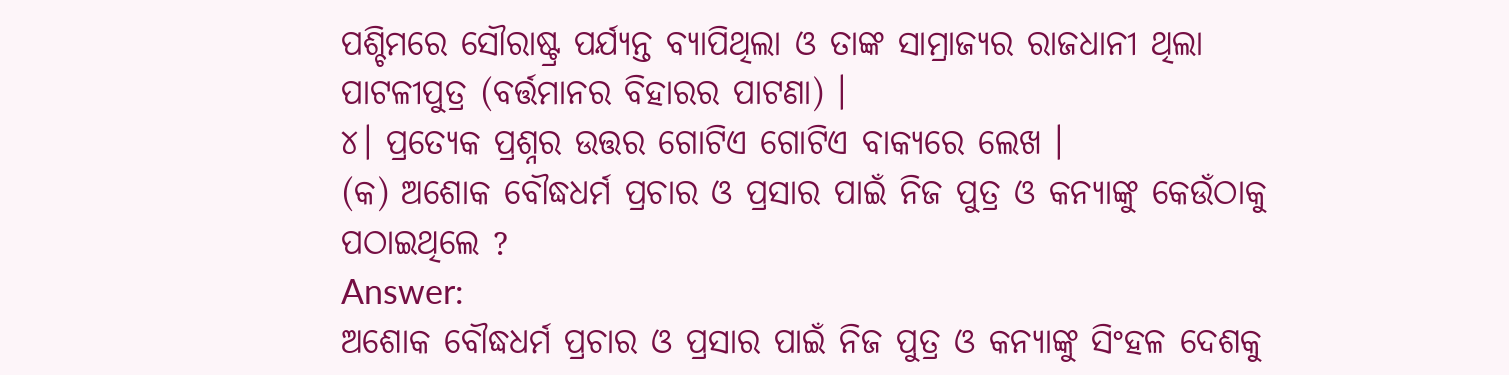ପଶ୍ଚିମରେ ସୌରାଷ୍ଟ୍ର ପର୍ଯ୍ୟନ୍ତ ବ୍ୟାପିଥିଲା ଓ ତାଙ୍କ ସାମ୍ରାଜ୍ୟର ରାଜଧାନୀ ଥିଲା ପାଟଳୀପୁତ୍ର (ବର୍ତ୍ତମାନର ବିହାରର ପାଟଣା) ।
୪। ପ୍ରତ୍ୟେକ ପ୍ରଶ୍ନର ଉତ୍ତର ଗୋଟିଏ ଗୋଟିଏ ବାକ୍ୟରେ ଲେଖ ।
(କ) ଅଶୋକ ବୌଦ୍ଧଧର୍ମ ପ୍ରଚାର ଓ ପ୍ରସାର ପାଇଁ ନିଜ ପୁତ୍ର ଓ କନ୍ୟାଙ୍କୁ କେଉଁଠାକୁ ପଠାଇଥିଲେ ?
Answer:
ଅଶୋକ ବୌଦ୍ଧଧର୍ମ ପ୍ରଚାର ଓ ପ୍ରସାର ପାଇଁ ନିଜ ପୁତ୍ର ଓ କନ୍ୟାଙ୍କୁ ସିଂହଳ ଦେଶକୁ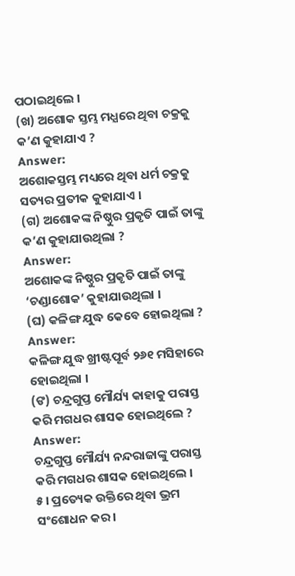ପଠାଇଥିଲେ ।
(ଖ) ଅଶୋକ ସ୍ତମ୍ଭ ମଧ୍ଯରେ ଥିବା ଚକ୍ରକୁ କ’ଣ କୁହାଯାଏ ?
Answer:
ଅଶୋକସ୍ତମ୍ଭ ମଧ୍ୟରେ ଥିବା ଧର୍ମ ଚକ୍ରକୁ ସତ୍ୟର ପ୍ରତୀକ କୁହାଯାଏ ।
(ଗ) ଅଶୋକଙ୍କ ନିଷ୍ଠୁର ପ୍ରକୃତି ପାଇଁ ତାଙ୍କୁ କ’ଣ କୁହାଯାଉଥିଲା ?
Answer:
ଅଶୋକଙ୍କ ନିଷ୍ଠୁର ପ୍ରକୃତି ପାଇଁ ତାଙ୍କୁ ‘ଚଣ୍ଡାଶୋକ’ କୁହାଯାଉଥିଲା ।
(ଘ) କଳିଙ୍ଗ ଯୁଦ୍ଧ କେବେ ହୋଇଥିଲା ?
Answer:
କଳିଙ୍ଗ ଯୁଦ୍ଧ ଖ୍ରୀଷ୍ଟପୂର୍ବ ୨୬୧ ମସିହାରେ ହୋଇଥିଲା ।
(ଙ) ଚନ୍ଦ୍ରଗୁପ୍ତ ମୌର୍ଯ୍ୟ କାହାକୁ ପରାସ୍ତ କରି ମଗଧର ଶାସକ ହୋଇଥିଲେ ?
Answer:
ଚନ୍ଦ୍ରଗୁପ୍ତ ମୌର୍ଯ୍ୟ ନନ୍ଦରାଜାଙ୍କୁ ପରାସ୍ତ କରି ମଗଧର ଶାସକ ହୋଇଥିଲେ ।
୫। ପ୍ରତ୍ୟେକ ଉକ୍ତିରେ ଥିବା ଭ୍ରମ ସଂଶୋଧନ କର ।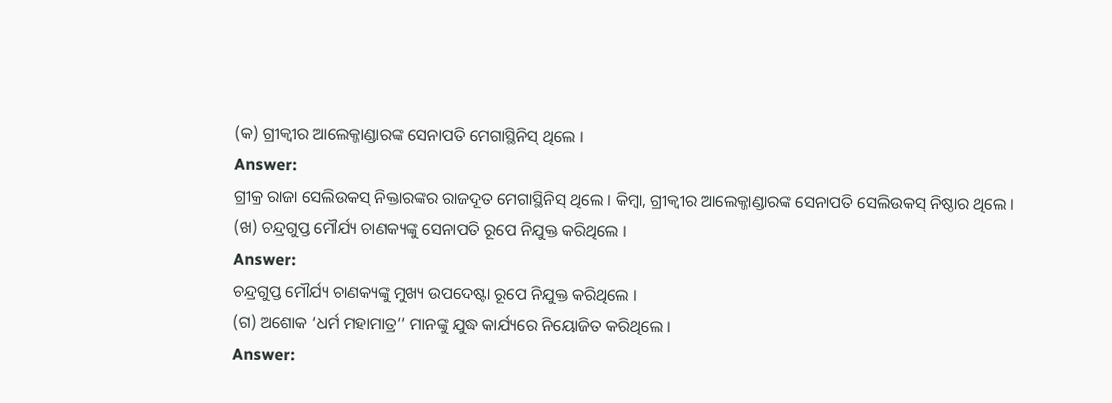(କ) ଗ୍ରୀକ୍ବୀର ଆଲେକ୍ଜାଣ୍ଡାରଙ୍କ ସେନାପତି ମେଗାସ୍ଥିନିସ୍ ଥିଲେ ।
Answer:
ଗ୍ରୀକ୍ର ରାଜା ସେଲିଉକସ୍ ନିକ୍ତାରଙ୍କର ରାଜଦୂତ ମେଗାସ୍ଥିନିସ୍ ଥିଲେ । କିମ୍ବା, ଗ୍ରୀକ୍ବୀର ଆଲେକ୍ଜାଣ୍ଡାରଙ୍କ ସେନାପତି ସେଲିଉକସ୍ ନିଷ୍ଠାର ଥିଲେ ।
(ଖ) ଚନ୍ଦ୍ରଗୁପ୍ତ ମୌର୍ଯ୍ୟ ଚାଣକ୍ୟଙ୍କୁ ସେନାପତି ରୂପେ ନିଯୁକ୍ତ କରିଥିଲେ ।
Answer:
ଚନ୍ଦ୍ରଗୁପ୍ତ ମୌର୍ଯ୍ୟ ଚାଣକ୍ୟଙ୍କୁ ମୁଖ୍ୟ ଉପଦେଷ୍ଟା ରୂପେ ନିଯୁକ୍ତ କରିଥିଲେ ।
(ଗ) ଅଶୋକ ‘ଧର୍ମ ମହାମାତ୍ର’’ ମାନଙ୍କୁ ଯୁଦ୍ଧ କାର୍ଯ୍ୟରେ ନିୟୋଜିତ କରିଥିଲେ ।
Answer: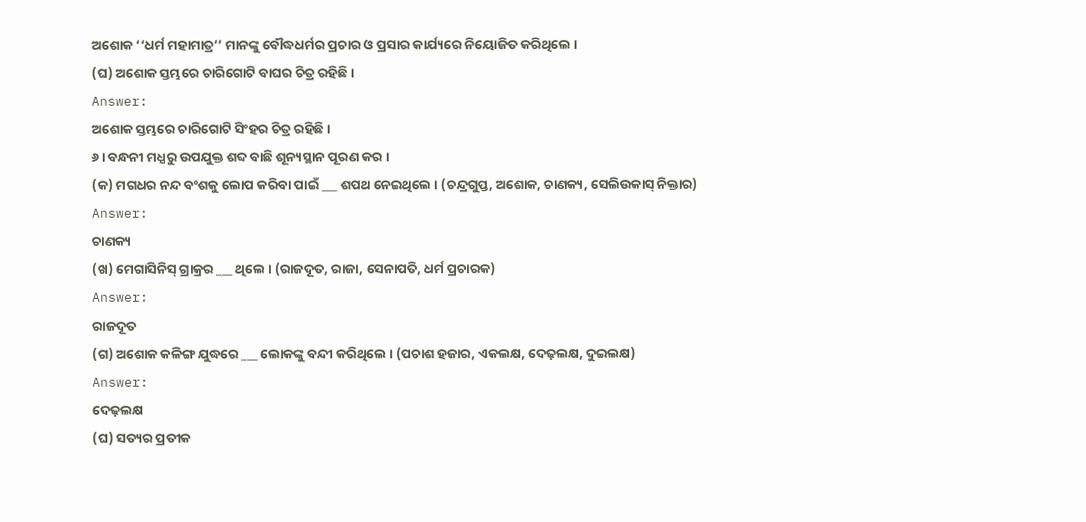ଅଶୋକ ‘‘ଧର୍ମ ମହାମାତ୍ର’’ ମାନଙ୍କୁ ବୌଦ୍ଧଧର୍ମର ପ୍ରଚାର ଓ ପ୍ରସାର କାର୍ଯ୍ୟରେ ନିୟୋଜିତ କରିଥିଲେ ।
(ଘ) ଅଶୋକ ସ୍ତମ୍ଭରେ ଚାରିଗୋଟି ବାଘର ଚିତ୍ର ରହିଛି ।
Answer:
ଅଶୋକ ସ୍ତମ୍ଭରେ ଚାରିଗୋଟି ସିଂହର ଚିତ୍ର ରହିଛି ।
୬। ବନ୍ଧନୀ ମଧ୍ଯରୁ ଉପଯୁକ୍ତ ଶବ୍ଦ ବାଛି ଶୂନ୍ୟସ୍ଥାନ ପୂରଣ କର ।
(କ) ମଗଧର ନନ୍ଦ ବଂଶକୁ ଲୋପ କରିବା ପାଇଁ ___ ଶପଥ ନେଇଥିଲେ । (ଚନ୍ଦ୍ରଗୁପ୍ତ, ଅଶୋକ, ଚାଣକ୍ୟ, ସେଲିଉକାସ୍ ନିକ୍ତାର)
Answer:
ଚାଣକ୍ୟ
(ଖ) ମେଗାସିନିସ୍ ଗ୍ରାକ୍ରର ___ ଥିଲେ । (ରାଜଦୂତ, ରାଜା, ସେନାପତି, ଧର୍ମ ପ୍ରଚାରକ)
Answer:
ରାଜଦୂତ
(ଗ) ଅଶୋକ କଳିଙ୍ଗ ଯୁଦ୍ଧରେ ___ ଲୋକଙ୍କୁ ବନ୍ଦୀ କରିଥିଲେ । (ପଚାଶ ହଜାର, ଏକଲକ୍ଷ, ଦେଢ଼ଲକ୍ଷ, ଦୁଇଲକ୍ଷ)
Answer:
ଦେଢ଼ଲକ୍ଷ
(ଘ) ସତ୍ୟର ପ୍ରତୀକ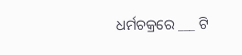ଧର୍ମଚକ୍ରରେ ___ ଟି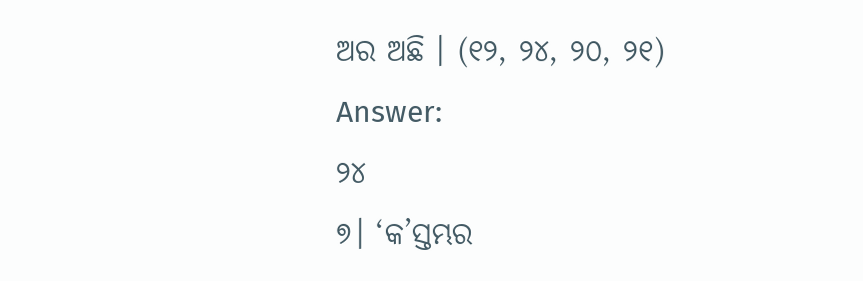ଅର ଅଛି । (୧୨, ୨୪, ୨୦, ୨୧)
Answer:
୨୪
୭। ‘କ’ସ୍ତମ୍ଭର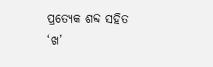ପ୍ରତ୍ୟେକ ଶବ୍ଦ ସହିତ ‘ଖ’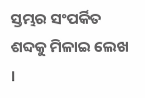ସ୍ତମ୍ଭର ସଂପର୍କିତ ଶବ୍ଦକୁ ମିଳାଇ ଲେଖ ।